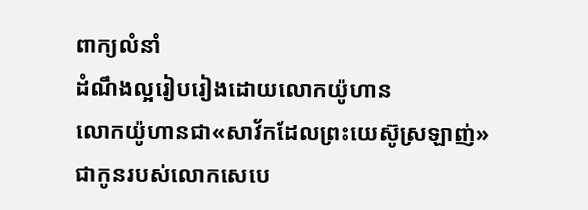ពាក្យលំនាំ
ដំណឹងល្អរៀបរៀងដោយលោកយ៉ូហាន
លោកយ៉ូហានជា«សាវ័កដែលព្រះយេស៊ូស្រឡាញ់» ជាកូនរបស់លោកសេបេ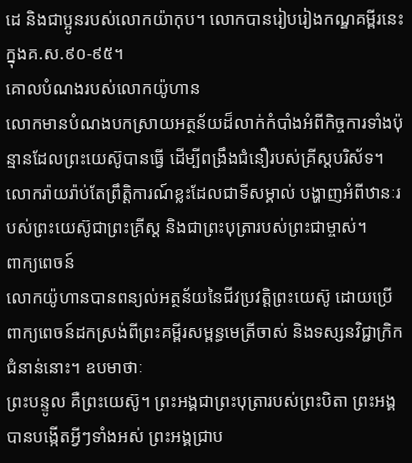ដេ និងជាប្អូនរបស់លោកយ៉ាកុប។ លោកបានរៀបរៀងកណ្ឌគម្ពីរនេះក្នុងគ.ស.៩០-៩៥។
គោលបំណងរបស់លោកយ៉ូហាន
លោកមានបំណងបកស្រាយអត្ថន័យដ៏លាក់កំបាំងអំពីកិច្ចការទាំងប៉ុន្មានដែលព្រះយេស៊ូបានធ្វើ ដើម្បីពង្រឹងជំនឿរបស់គ្រីស្ដបរិស័ទ។ លោករ៉ាយរ៉ាប់តែព្រឹត្តិការណ៍ខ្លះដែលជាទីសម្គាល់ បង្ហាញអំពីឋានៈរបស់ព្រះយេស៊ូជាព្រះគ្រីស្ដ និងជាព្រះបុត្រារបស់ព្រះជាម្ចាស់។
ពាក្យពេចន៍
លោកយ៉ូហានបានពន្យល់អត្ថន័យនៃជីវប្រវត្តិព្រះយេស៊ូ ដោយប្រើពាក្យពេចន៍ដកស្រង់ពីព្រះគម្ពីរសម្ពន្ធមេត្រីចាស់ និងទស្សនវិជ្ជាក្រិកជំនាន់នោះ។ ឧបមាថាៈ
ព្រះបន្ទូល គឺព្រះយេស៊ូ។ ព្រះអង្គជាព្រះបុត្រារបស់ព្រះបិតា ព្រះអង្គបានបង្កើតអ្វីៗទាំងអស់ ព្រះអង្គជ្រាប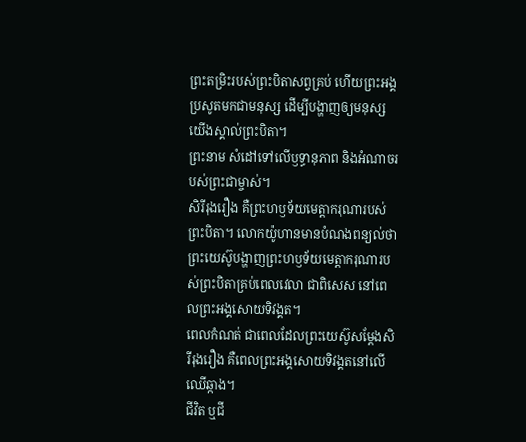ព្រះតម្រិះរបស់ព្រះបិតាសព្វគ្រប់ ហើយព្រះអង្គប្រសូតមកជាមនុស្ស ដើម្បីបង្ហាញឲ្យមនុស្សយើងស្គាល់ព្រះបិតា។
ព្រះនាម សំដៅទៅលើឫទ្ធានុភាព និងអំណាចរបស់ព្រះជាម្ចាស់។
សិរីរុងរឿង គឺព្រះហឫទ័យមេត្តាករុណារបស់ព្រះបិតា។ លោកយ៉ូហានមានបំណងពន្យល់ថា ព្រះយេស៊ូបង្ហាញព្រះហឫទ័យមេត្តាករុណារបស់ព្រះបិតាគ្រប់ពេលវេលា ជាពិសេស នៅពេលព្រះអង្គសោយទិវង្គត។
ពេលកំណត់ ជាពេលដែលព្រះយេស៊ូសម្ដែងសិរីរុងរឿង គឺពេលព្រះអង្គសោយទិវង្គតនៅលើឈើឆ្កាង។
ជីវិត ឬជី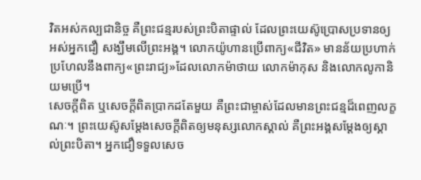វិតអស់កល្បជានិច្ច គឺព្រះជន្មរបស់ព្រះបិតាផ្ទាល់ ដែលព្រះយេស៊ូប្រោសប្រទានឲ្យអស់អ្នកជឿ សង្ឃឹមលើព្រះអង្គ។ លោកយ៉ូហានប្រើពាក្យ«ជីវិត» មានន័យប្រហាក់ប្រហែលនឹងពាក្យ«ព្រះរាជ្យ»ដែលលោកម៉ាថាយ លោកម៉ាកុស និងលោកលូកានិយមប្រើ។
សេចក្ដីពិត ឬសេចក្ដីពិតប្រាកដតែមួយ គឺព្រះជាម្ចាស់ដែលមានព្រះជន្មដ៏ពេញលក្ខណៈ។ ព្រះយេស៊ូសម្ដែងសេចក្ដីពិតឲ្យមនុស្សលោកស្គាល់ គឺព្រះអង្គសម្ដែងឲ្យស្គាល់ព្រះបិតា។ អ្នកជឿទទួលសេច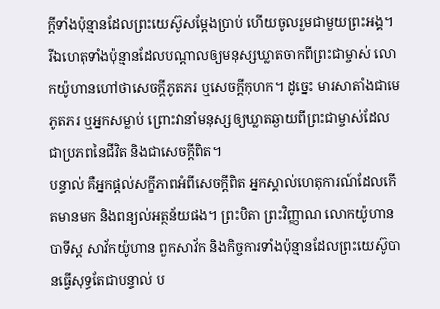ក្ដីទាំងប៉ុន្មានដែលព្រះយេស៊ូសម្ដែងប្រាប់ ហើយចូលរួមជាមួយព្រះអង្គ។
រីឯហេតុទាំងប៉ុន្មានដែលបណ្ដាលឲ្យមនុស្សឃ្លាតចាកពីព្រះជាម្ចាស់ លោកយ៉ូហានហៅថាសេចក្ដីភូតភរ ឬសេចក្ដីកុហក។ ដូច្នេះ មារសាតាំងជាមេភូតភរ ឬអ្នកសម្លាប់ ព្រោះវានាំមនុស្សឲ្យឃ្លាតឆ្ងាយពីព្រះជាម្ចាស់ដែលជាប្រភពនៃជីវិត និងជាសេចក្ដីពិត។
បន្ទាល់ គឺអ្នកផ្ដល់សក្ខីភាពអំពីសេចក្ដីពិត អ្នកស្គាល់ហេតុការណ៍ដែលកើតមានមក និងពន្យល់អត្ថន័យផង។ ព្រះបិតា ព្រះវិញ្ញាណ លោកយ៉ូហានបាទីស្ដ សាវ័កយ៉ូហាន ពួកសាវ័ក និងកិច្ចការទាំងប៉ុន្មានដែលព្រះយេស៊ូបានធ្វើសុទ្ធតែជាបន្ទាល់ ប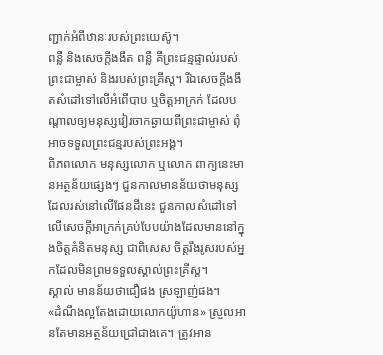ញ្ជាក់អំពីឋានៈរបស់ព្រះយេស៊ូ។
ពន្លឺ និងសេចក្ដីងងឹត ពន្លឺ គឺព្រះជន្មផ្ទាល់របស់ព្រះជាម្ចាស់ និងរបស់ព្រះគ្រីស្ដ។ រីឯសេចក្ដីងងឹតសំដៅទៅលើអំពើបាប ឬចិត្តអាក្រក់ ដែលបណ្ដាលឲ្យមនុស្សវៀរចាកឆ្ងាយពីព្រះជាម្ចាស់ ពុំអាចទទួលព្រះជន្មរបស់ព្រះអង្គ។
ពិភពលោក មនុស្សលោក ឬលោក ពាក្យនេះមានអត្ថន័យផ្សេងៗ ជួនកាលមានន័យថាមនុស្សដែលរស់នៅលើផែនដីនេះ ជួនកាលសំដៅទៅលើសេចក្ដីអាក្រក់គ្រប់បែបយ៉ាងដែលមាននៅក្នុងចិត្តគំនិតមនុស្ស ជាពិសេស ចិត្តរឹងរូសរបស់អ្នកដែលមិនព្រមទទួលស្គាល់ព្រះគ្រីស្ដ។
ស្គាល់ មានន័យថាជឿផង ស្រឡាញ់ផង។
«ដំណឹងល្អតែងដោយលោកយ៉ូហាន» ស្រួលអានតែមានអត្ថន័យជ្រៅជាងគេ។ ត្រូវអាន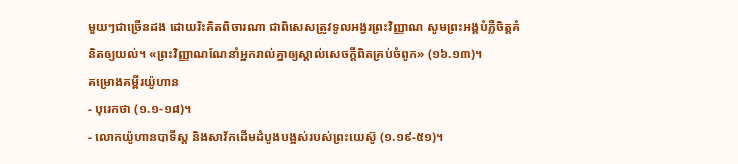មួយៗជាច្រើនដង ដោយរិះគិតពិចារណា ជាពិសេសត្រូវទូលអង្វរព្រះវិញ្ញាណ សូមព្រះអង្គបំភ្លឺចិត្តគំនិតឲ្យយល់។ «ព្រះវិញ្ញាណណែនាំអ្នករាល់គ្នាឲ្យស្គាល់សេចក្ដីពិតគ្រប់ចំពូក» (១៦.១៣)។
គម្រោងគម្ពីរយ៉ូហាន
- បុរេកថា (១.១‑១៨)។
- លោកយ៉ូហានបាទីស្ដ និងសាវ័កដើមដំបូងបង្អស់របស់ព្រះយេស៊ូ (១.១៩-៥១)។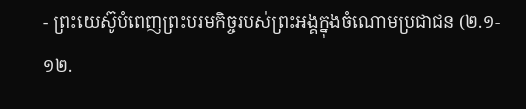- ព្រះយេស៊ូបំពេញព្រះបរមកិច្ចរបស់ព្រះអង្គក្នុងចំណោមប្រជាជន (២.១‑១២.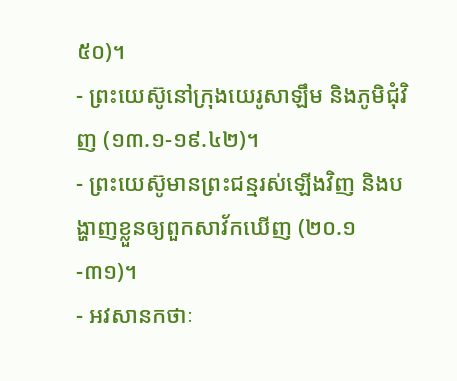៥០)។
- ព្រះយេស៊ូនៅក្រុងយេរូសាឡឹម និងភូមិជុំវិញ (១៣.១‑១៩.៤២)។
- ព្រះយេស៊ូមានព្រះជន្មរស់ឡើងវិញ និងបង្ហាញខ្លួនឲ្យពួកសាវ័កឃើញ (២០.១-៣១)។
- អវសានកថាៈ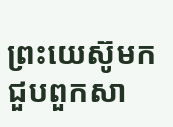ព្រះយេស៊ូមកជួបពួកសា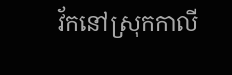វ័កនៅស្រុកកាលី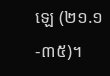ឡេ (២១.១-៣៥)។